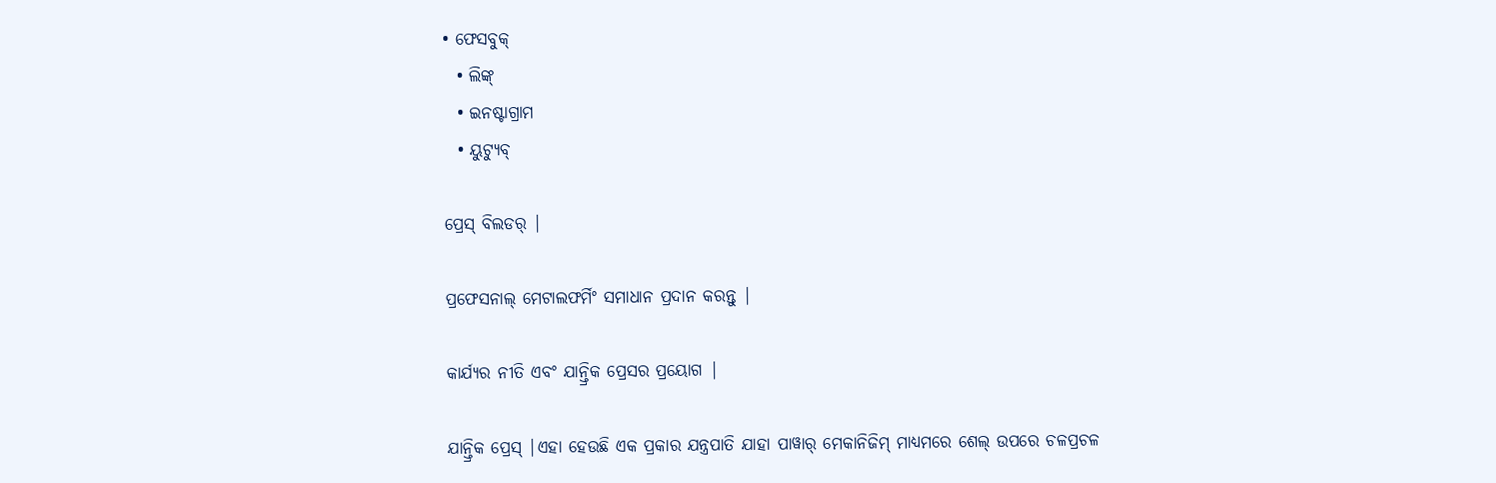• ଫେସବୁକ୍
  • ଲିଙ୍କ୍
  • ଇନଷ୍ଟାଗ୍ରାମ
  • ୟୁଟ୍ୟୁବ୍

ପ୍ରେସ୍ ବିଲଡର୍ |

ପ୍ରଫେସନାଲ୍ ମେଟାଲଫର୍ମିଂ ସମାଧାନ ପ୍ରଦାନ କରନ୍ତୁ |

କାର୍ଯ୍ୟର ନୀତି ଏବଂ ଯାନ୍ତ୍ରିକ ପ୍ରେସର ପ୍ରୟୋଗ |

ଯାନ୍ତ୍ରିକ ପ୍ରେସ୍ |ଏହା ହେଉଛି ଏକ ପ୍ରକାର ଯନ୍ତ୍ରପାତି ଯାହା ପାୱାର୍ ମେକାନିଜିମ୍ ମାଧ୍ୟମରେ ଶେଲ୍ ଉପରେ ଚଳପ୍ରଚଳ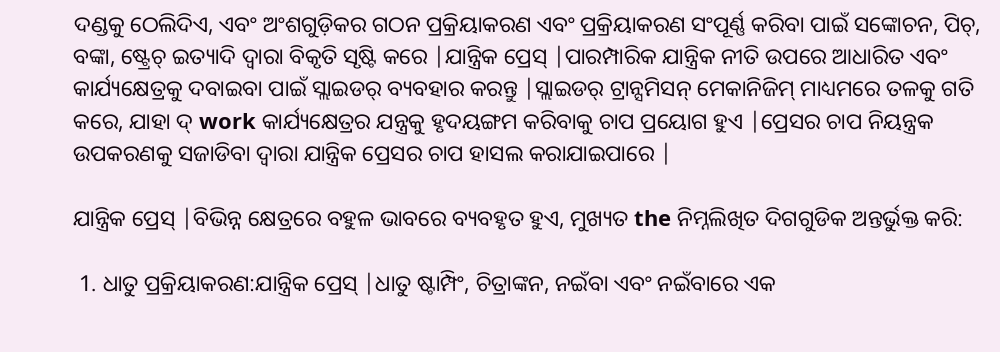ଦଣ୍ଡକୁ ଠେଲିଦିଏ, ଏବଂ ଅଂଶଗୁଡ଼ିକର ଗଠନ ପ୍ରକ୍ରିୟାକରଣ ଏବଂ ପ୍ରକ୍ରିୟାକରଣ ସଂପୂର୍ଣ୍ଣ କରିବା ପାଇଁ ସଙ୍କୋଚନ, ପିଚ୍, ବଙ୍କା, ଷ୍ଟ୍ରେଚ୍ ଇତ୍ୟାଦି ଦ୍ୱାରା ବିକୃତି ସୃଷ୍ଟି କରେ |ଯାନ୍ତ୍ରିକ ପ୍ରେସ୍ |ପାରମ୍ପାରିକ ଯାନ୍ତ୍ରିକ ନୀତି ଉପରେ ଆଧାରିତ ଏବଂ କାର୍ଯ୍ୟକ୍ଷେତ୍ରକୁ ଦବାଇବା ପାଇଁ ସ୍ଲାଇଡର୍ ବ୍ୟବହାର କରନ୍ତୁ |ସ୍ଲାଇଡର୍ ଟ୍ରାନ୍ସମିସନ୍ ମେକାନିଜିମ୍ ମାଧ୍ୟମରେ ତଳକୁ ଗତି କରେ, ଯାହା ଦ୍ work କାର୍ଯ୍ୟକ୍ଷେତ୍ରର ଯନ୍ତ୍ରକୁ ହୃଦୟଙ୍ଗମ କରିବାକୁ ଚାପ ପ୍ରୟୋଗ ହୁଏ |ପ୍ରେସର ଚାପ ନିୟନ୍ତ୍ରକ ଉପକରଣକୁ ସଜାଡିବା ଦ୍ୱାରା ଯାନ୍ତ୍ରିକ ପ୍ରେସର ଚାପ ହାସଲ କରାଯାଇପାରେ |

ଯାନ୍ତ୍ରିକ ପ୍ରେସ୍ |ବିଭିନ୍ନ କ୍ଷେତ୍ରରେ ବହୁଳ ଭାବରେ ବ୍ୟବହୃତ ହୁଏ, ମୁଖ୍ୟତ the ନିମ୍ନଲିଖିତ ଦିଗଗୁଡିକ ଅନ୍ତର୍ଭୁକ୍ତ କରି:

 1. ଧାତୁ ପ୍ରକ୍ରିୟାକରଣ:ଯାନ୍ତ୍ରିକ ପ୍ରେସ୍ |ଧାତୁ ଷ୍ଟାମ୍ପିଂ, ଚିତ୍ରାଙ୍କନ, ନଇଁବା ଏବଂ ନଇଁବାରେ ଏକ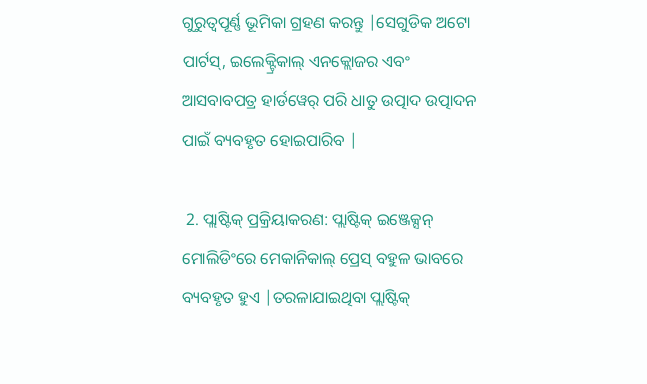ଗୁରୁତ୍ୱପୂର୍ଣ୍ଣ ଭୂମିକା ଗ୍ରହଣ କରନ୍ତୁ |ସେଗୁଡିକ ଅଟୋ ପାର୍ଟସ୍, ଇଲେକ୍ଟ୍ରିକାଲ୍ ଏନକ୍ଲୋଜର ଏବଂ ଆସବାବପତ୍ର ହାର୍ଡୱେର୍ ପରି ଧାତୁ ଉତ୍ପାଦ ଉତ୍ପାଦନ ପାଇଁ ବ୍ୟବହୃତ ହୋଇପାରିବ |

 2. ପ୍ଲାଷ୍ଟିକ୍ ପ୍ରକ୍ରିୟାକରଣ: ପ୍ଲାଷ୍ଟିକ୍ ଇଞ୍ଜେକ୍ସନ୍ ମୋଲିଡିଂରେ ମେକାନିକାଲ୍ ପ୍ରେସ୍ ବହୁଳ ଭାବରେ ବ୍ୟବହୃତ ହୁଏ |ତରଳାଯାଇଥିବା ପ୍ଲାଷ୍ଟିକ୍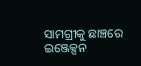ସାମଗ୍ରୀକୁ ଛାଞ୍ଚରେ ଇଞ୍ଜେକ୍ସନ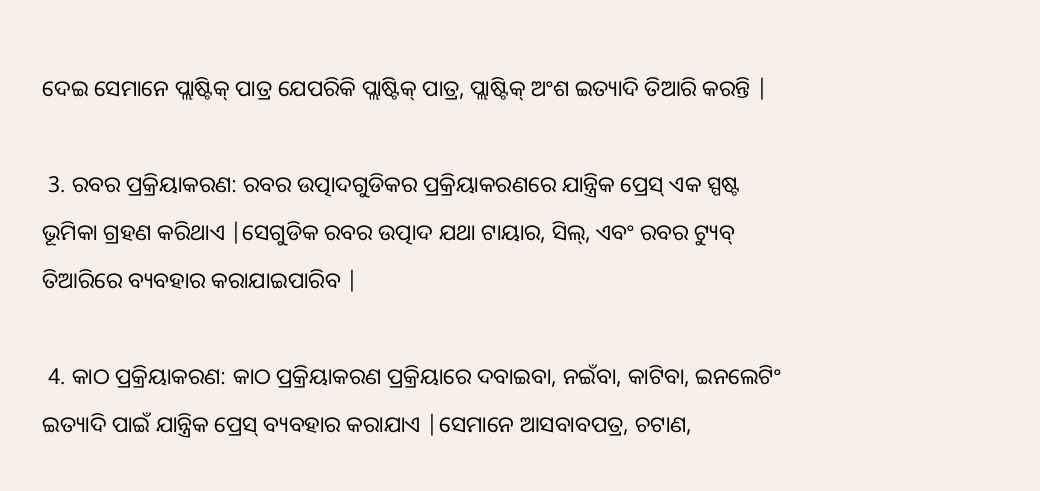ଦେଇ ସେମାନେ ପ୍ଲାଷ୍ଟିକ୍ ପାତ୍ର ଯେପରିକି ପ୍ଲାଷ୍ଟିକ୍ ପାତ୍ର, ପ୍ଲାଷ୍ଟିକ୍ ଅଂଶ ଇତ୍ୟାଦି ତିଆରି କରନ୍ତି |

 3. ରବର ପ୍ରକ୍ରିୟାକରଣ: ରବର ଉତ୍ପାଦଗୁଡିକର ପ୍ରକ୍ରିୟାକରଣରେ ଯାନ୍ତ୍ରିକ ପ୍ରେସ୍ ଏକ ସ୍ପଷ୍ଟ ଭୂମିକା ଗ୍ରହଣ କରିଥାଏ |ସେଗୁଡିକ ରବର ଉତ୍ପାଦ ଯଥା ଟାୟାର, ସିଲ୍, ଏବଂ ରବର ଟ୍ୟୁବ୍ ତିଆରିରେ ବ୍ୟବହାର କରାଯାଇପାରିବ |

 4. କାଠ ପ୍ରକ୍ରିୟାକରଣ: କାଠ ପ୍ରକ୍ରିୟାକରଣ ପ୍ରକ୍ରିୟାରେ ଦବାଇବା, ନଇଁବା, କାଟିବା, ଇନଲେଟିଂ ଇତ୍ୟାଦି ପାଇଁ ଯାନ୍ତ୍ରିକ ପ୍ରେସ୍ ବ୍ୟବହାର କରାଯାଏ |ସେମାନେ ଆସବାବପତ୍ର, ଚଟାଣ,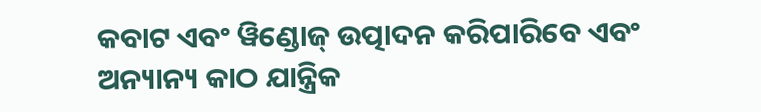କବାଟ ଏବଂ ୱିଣ୍ଡୋଜ୍ ଉତ୍ପାଦନ କରିପାରିବେ ଏବଂ ଅନ୍ୟାନ୍ୟ କାଠ ଯାନ୍ତ୍ରିକ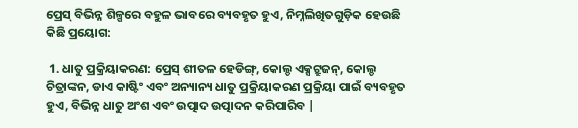ପ୍ରେସ୍ ବିଭିନ୍ନ ଶିଳ୍ପରେ ବହୁଳ ଭାବରେ ବ୍ୟବହୃତ ହୁଏ, ନିମ୍ନଲିଖିତଗୁଡ଼ିକ ହେଉଛି କିଛି ପ୍ରୟୋଗ:

 1. ଧାତୁ ପ୍ରକ୍ରିୟାକରଣ: ପ୍ରେସ୍ ଶୀତଳ ହେଡିଙ୍ଗ୍, କୋଲ୍ଡ ଏକ୍ସଟ୍ରୁଜନ୍, କୋଲ୍ଡ ଚିତ୍ରାଙ୍କନ, ଡାଏ କାଷ୍ଟିଂ ଏବଂ ଅନ୍ୟାନ୍ୟ ଧାତୁ ପ୍ରକ୍ରିୟାକରଣ ପ୍ରକ୍ରିୟା ପାଇଁ ବ୍ୟବହୃତ ହୁଏ, ବିଭିନ୍ନ ଧାତୁ ଅଂଶ ଏବଂ ଉତ୍ପାଦ ଉତ୍ପାଦନ କରିପାରିବ |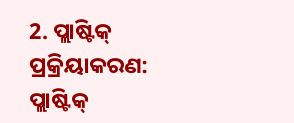2. ପ୍ଲାଷ୍ଟିକ୍ ପ୍ରକ୍ରିୟାକରଣ: ପ୍ଲାଷ୍ଟିକ୍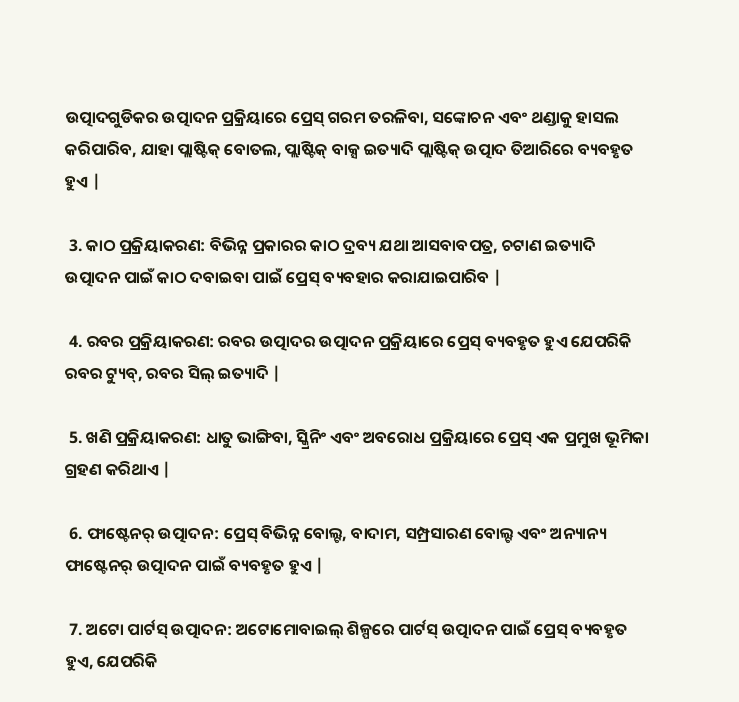ଉତ୍ପାଦଗୁଡିକର ଉତ୍ପାଦନ ପ୍ରକ୍ରିୟାରେ ପ୍ରେସ୍ ଗରମ ତରଳିବା, ସଙ୍କୋଚନ ଏବଂ ଥଣ୍ଡାକୁ ହାସଲ କରିପାରିବ, ଯାହା ପ୍ଲାଷ୍ଟିକ୍ ବୋତଲ, ପ୍ଲାଷ୍ଟିକ୍ ବାକ୍ସ ଇତ୍ୟାଦି ପ୍ଲାଷ୍ଟିକ୍ ଉତ୍ପାଦ ତିଆରିରେ ବ୍ୟବହୃତ ହୁଏ |

 3. କାଠ ପ୍ରକ୍ରିୟାକରଣ: ବିଭିନ୍ନ ପ୍ରକାରର କାଠ ଦ୍ରବ୍ୟ ଯଥା ଆସବାବପତ୍ର, ଚଟାଣ ଇତ୍ୟାଦି ଉତ୍ପାଦନ ପାଇଁ କାଠ ଦବାଇବା ପାଇଁ ପ୍ରେସ୍ ବ୍ୟବହାର କରାଯାଇପାରିବ |

 4. ରବର ପ୍ରକ୍ରିୟାକରଣ: ରବର ଉତ୍ପାଦର ଉତ୍ପାଦନ ପ୍ରକ୍ରିୟାରେ ପ୍ରେସ୍ ବ୍ୟବହୃତ ହୁଏ ଯେପରିକି ରବର ଟ୍ୟୁବ୍, ରବର ସିଲ୍ ଇତ୍ୟାଦି |

 5. ଖଣି ପ୍ରକ୍ରିୟାକରଣ: ଧାତୁ ଭାଙ୍ଗିବା, ସ୍କ୍ରିନିଂ ଏବଂ ଅବରୋଧ ପ୍ରକ୍ରିୟାରେ ପ୍ରେସ୍ ଏକ ପ୍ରମୁଖ ଭୂମିକା ଗ୍ରହଣ କରିଥାଏ |

 6. ଫାଷ୍ଟେନର୍ ଉତ୍ପାଦନ: ପ୍ରେସ୍ ବିଭିନ୍ନ ବୋଲ୍ଟ, ବାଦାମ, ସମ୍ପ୍ରସାରଣ ବୋଲ୍ଟ ଏବଂ ଅନ୍ୟାନ୍ୟ ଫାଷ୍ଟେନର୍ ଉତ୍ପାଦନ ପାଇଁ ବ୍ୟବହୃତ ହୁଏ |

 7. ଅଟୋ ପାର୍ଟସ୍ ଉତ୍ପାଦନ: ଅଟୋମୋବାଇଲ୍ ଶିଳ୍ପରେ ପାର୍ଟସ୍ ଉତ୍ପାଦନ ପାଇଁ ପ୍ରେସ୍ ବ୍ୟବହୃତ ହୁଏ, ଯେପରିକି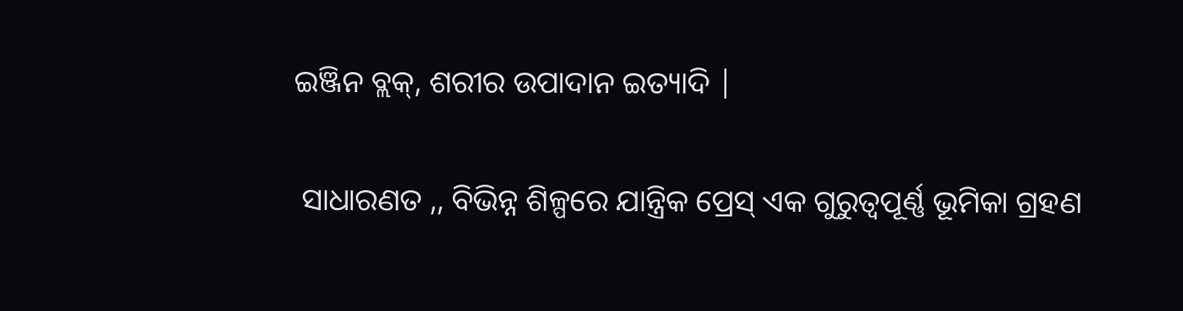ଇଞ୍ଜିନ ବ୍ଲକ୍, ଶରୀର ଉପାଦାନ ଇତ୍ୟାଦି |

 ସାଧାରଣତ ,, ବିଭିନ୍ନ ଶିଳ୍ପରେ ଯାନ୍ତ୍ରିକ ପ୍ରେସ୍ ଏକ ଗୁରୁତ୍ୱପୂର୍ଣ୍ଣ ଭୂମିକା ଗ୍ରହଣ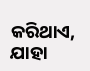କରିଥାଏ, ଯାହା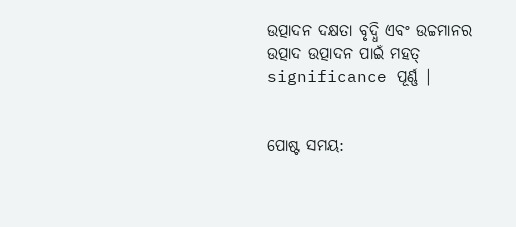ଉତ୍ପାଦନ ଦକ୍ଷତା ବୃଦ୍ଧି ଏବଂ ଉଚ୍ଚମାନର ଉତ୍ପାଦ ଉତ୍ପାଦନ ପାଇଁ ମହତ୍ significance ପୂର୍ଣ୍ଣ |


ପୋଷ୍ଟ ସମୟ: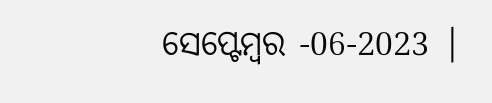ସେପ୍ଟେମ୍ବର -06-2023 |